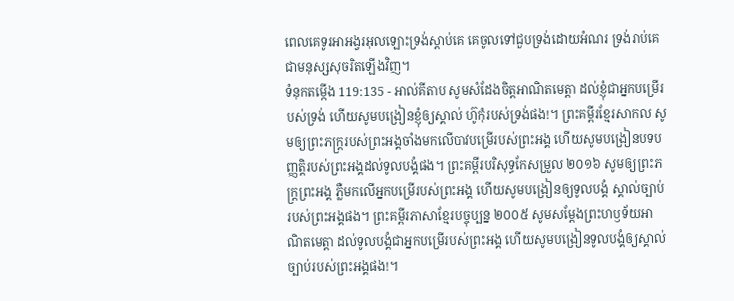ពេលគេទូរអាអង្វរអុលឡោះទ្រង់ស្ដាប់គេ គេចូលទៅជួបទ្រង់ដោយអំណរ ទ្រង់រាប់គេជាមនុស្សសុចរិតឡើងវិញ។
ទំនុកតម្កើង 119:135 - អាល់គីតាប សូមសំដែងចិត្តអាណិតមេត្តា ដល់ខ្ញុំជាអ្នកបម្រើរបស់ទ្រង់ ហើយសូមបង្រៀនខ្ញុំឲ្យស្គាល់ ហ៊ូកុំរបស់ទ្រង់ផង!។ ព្រះគម្ពីរខ្មែរសាកល សូមឲ្យព្រះភក្ត្ររបស់ព្រះអង្គចាំងមកលើបាវបម្រើរបស់ព្រះអង្គ ហើយសូមបង្រៀនបទបញ្ញត្តិរបស់ព្រះអង្គដល់ទូលបង្គំផង។ ព្រះគម្ពីរបរិសុទ្ធកែសម្រួល ២០១៦ សូមឲ្យព្រះភក្ត្រព្រះអង្គ ភ្លឺមកលើអ្នកបម្រើរបស់ព្រះអង្គ ហើយសូមបង្រៀនឲ្យទូលបង្គំ ស្គាល់ច្បាប់របស់ព្រះអង្គផង។ ព្រះគម្ពីរភាសាខ្មែរបច្ចុប្បន្ន ២០០៥ សូមសម្តែងព្រះហឫទ័យអាណិតមេត្តា ដល់ទូលបង្គំជាអ្នកបម្រើរបស់ព្រះអង្គ ហើយសូមបង្រៀនទូលបង្គំឲ្យស្គាល់ ច្បាប់របស់ព្រះអង្គផង!។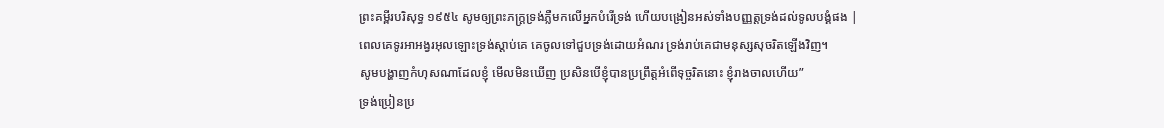ព្រះគម្ពីរបរិសុទ្ធ ១៩៥៤ សូមឲ្យព្រះភក្ត្រទ្រង់ភ្លឺមកលើអ្នកបំរើទ្រង់ ហើយបង្រៀនអស់ទាំងបញ្ញត្តទ្រង់ដល់ទូលបង្គំផង |
ពេលគេទូរអាអង្វរអុលឡោះទ្រង់ស្ដាប់គេ គេចូលទៅជួបទ្រង់ដោយអំណរ ទ្រង់រាប់គេជាមនុស្សសុចរិតឡើងវិញ។
សូមបង្ហាញកំហុសណាដែលខ្ញុំ មើលមិនឃើញ ប្រសិនបើខ្ញុំបានប្រព្រឹត្តអំពើទុច្ចរិតនោះ ខ្ញុំរាងចាលហើយ”
ទ្រង់ប្រៀនប្រ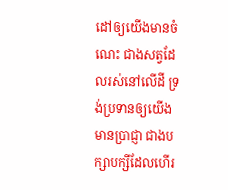ដៅឲ្យយើងមានចំណេះ ជាងសត្វដែលរស់នៅលើដី ទ្រង់ប្រទានឲ្យយើងមានប្រាជ្ញា ជាងបក្សាបក្សីដែលហើរ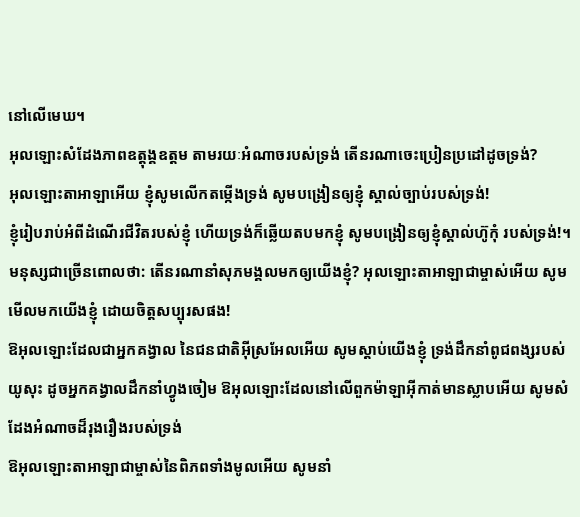នៅលើមេឃ។
អុលឡោះសំដែងភាពឧត្តុង្គឧត្ដម តាមរយៈអំណាចរបស់ទ្រង់ តើនរណាចេះប្រៀនប្រដៅដូចទ្រង់?
អុលឡោះតាអាឡាអើយ ខ្ញុំសូមលើកតម្កើងទ្រង់ សូមបង្រៀនឲ្យខ្ញុំ ស្គាល់ច្បាប់របស់ទ្រង់!
ខ្ញុំរៀបរាប់អំពីដំណើរជីវិតរបស់ខ្ញុំ ហើយទ្រង់ក៏ឆ្លើយតបមកខ្ញុំ សូមបង្រៀនឲ្យខ្ញុំស្គាល់ហ៊ូកុំ របស់ទ្រង់!។
មនុស្សជាច្រើនពោលថា: តើនរណានាំសុភមង្គលមកឲ្យយើងខ្ញុំ? អុលឡោះតាអាឡាជាម្ចាស់អើយ សូមមើលមកយើងខ្ញុំ ដោយចិត្តសប្បុរសផង!
ឱអុលឡោះដែលជាអ្នកគង្វាល នៃជនជាតិអ៊ីស្រអែលអើយ សូមស្តាប់យើងខ្ញុំ ទ្រង់ដឹកនាំពូជពង្សរបស់យូសុះ ដូចអ្នកគង្វាលដឹកនាំហ្វូងចៀម ឱអុលឡោះដែលនៅលើពួកម៉ាឡាអ៊ីកាត់មានស្លាបអើយ សូមសំដែងអំណាចដ៏រុងរឿងរបស់ទ្រង់
ឱអុលឡោះតាអាឡាជាម្ចាស់នៃពិភពទាំងមូលអើយ សូមនាំ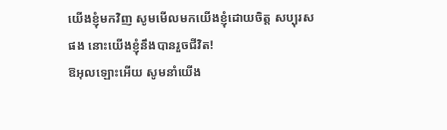យើងខ្ញុំមកវិញ សូមមើលមកយើងខ្ញុំដោយចិត្ត សប្បុរសផង នោះយើងខ្ញុំនឹងបានរួចជីវិត!
ឱអុលឡោះអើយ សូមនាំយើង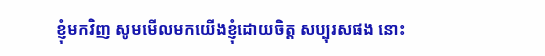ខ្ញុំមកវិញ សូមមើលមកយើងខ្ញុំដោយចិត្ត សប្បុរសផង នោះ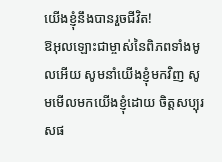យើងខ្ញុំនឹងបានរួចជីវិត!
ឱអុលឡោះជាម្ចាស់នៃពិភពទាំងមូលអើយ សូមនាំយើងខ្ញុំមកវិញ សូមមើលមកយើងខ្ញុំដោយ ចិត្តសប្បុរសផ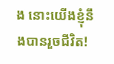ង នោះយើងខ្ញុំនឹងបានរួចជីវិត!